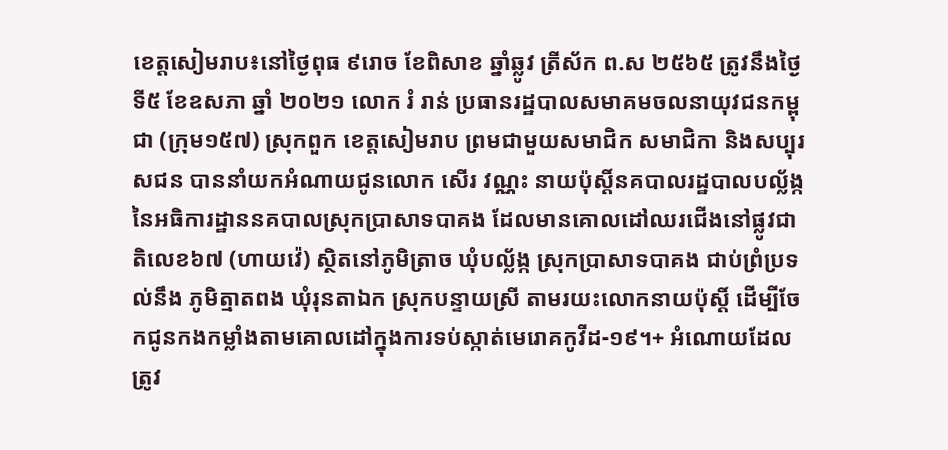ខេត្តសៀមរាប៖នៅថ្ងៃពុធ ៩រោច ខែពិសាខ ឆ្នាំឆ្លូវ ត្រីស័ក ព.ស ២៥៦៥ ត្រូវនឹងថ្ងៃទី៥ ខែឧសភា ឆ្នាំ ២០២១ លោក រំ រាន់ ប្រធានរដ្ឋបាលសមាគមចលនាយុវជនកម្ពុជា (ក្រុម១៥៧) ស្រុកពួក ខេត្តសៀមរាប ព្រមជាមួយសមាជិក សមាជិកា និងសប្បុរសជន បាននាំយកអំណាយជូនលោក សេីរ វណ្ណះ នាយប៉ុស្តិ៍នគបាលរដ្ឋបាលបល្ល័ង្ក នៃអធិការដ្ឋាននគបាលស្រុកប្រាសាទបាគង ដែលមានគោលដៅឈរជេីងនៅផ្លូវជាតិលេខ៦៧ (ហាយវ៉េ) ស្ថិតនៅភូមិត្រាច ឃុំបល្ល័ង្ក ស្រុកប្រាសាទបាគង ជាប់ព្រំប្រទល់នឹង ភូមិត្មាតពង ឃុំរុនតាឯក ស្រុកបន្ទាយស្រី តាមរយះលោកនាយប៉ុស្តិ៍ ដេីម្បីចែកជូនកងកម្លាំងតាមគោលដៅក្នុងការទប់ស្កាត់មេរោគកូវីដ-១៩។+ អំណោយដែលត្រូវ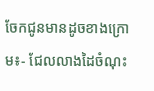ចែកជូនមានដូចខាងក្រោម៖⁃ ជែលលាងដៃចំណុះ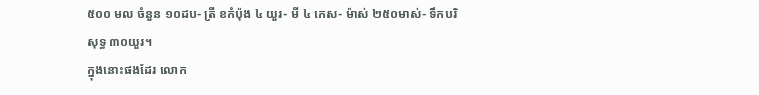៥០០ មល ចំនួន ១០ដប⁃ ត្រី ខកំប៉ុង ៤ យួរ⁃ មី ៤ កេស⁃ ម៉ាស់ ២៥០មាស់⁃ ទឹកបរិសុទ្ធ ៣០យួរ។
ក្នុងនោះផងដែរ លោក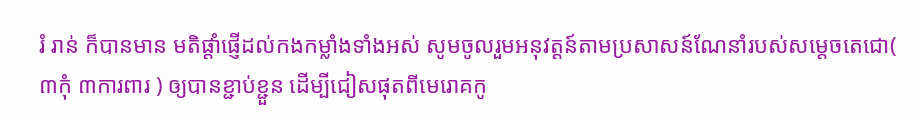រំ រាន់ ក៏បានមាន មតិផ្ដាំផ្ញើដល់កងកម្លាំងទាំងអស់ សូមចូលរួមអនុវត្តន៍តាមប្រសាសន៍ណែនាំរបស់សម្ដេចតេជោ( ៣កុំ ៣ការពារ ) ឲ្យបានខ្ជាប់ខ្ជួន ដើម្បីជៀសផុតពីមេរោគកូ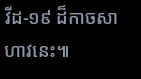វីដ-១៩ ដ៏កាចសាហាវនេះ៕